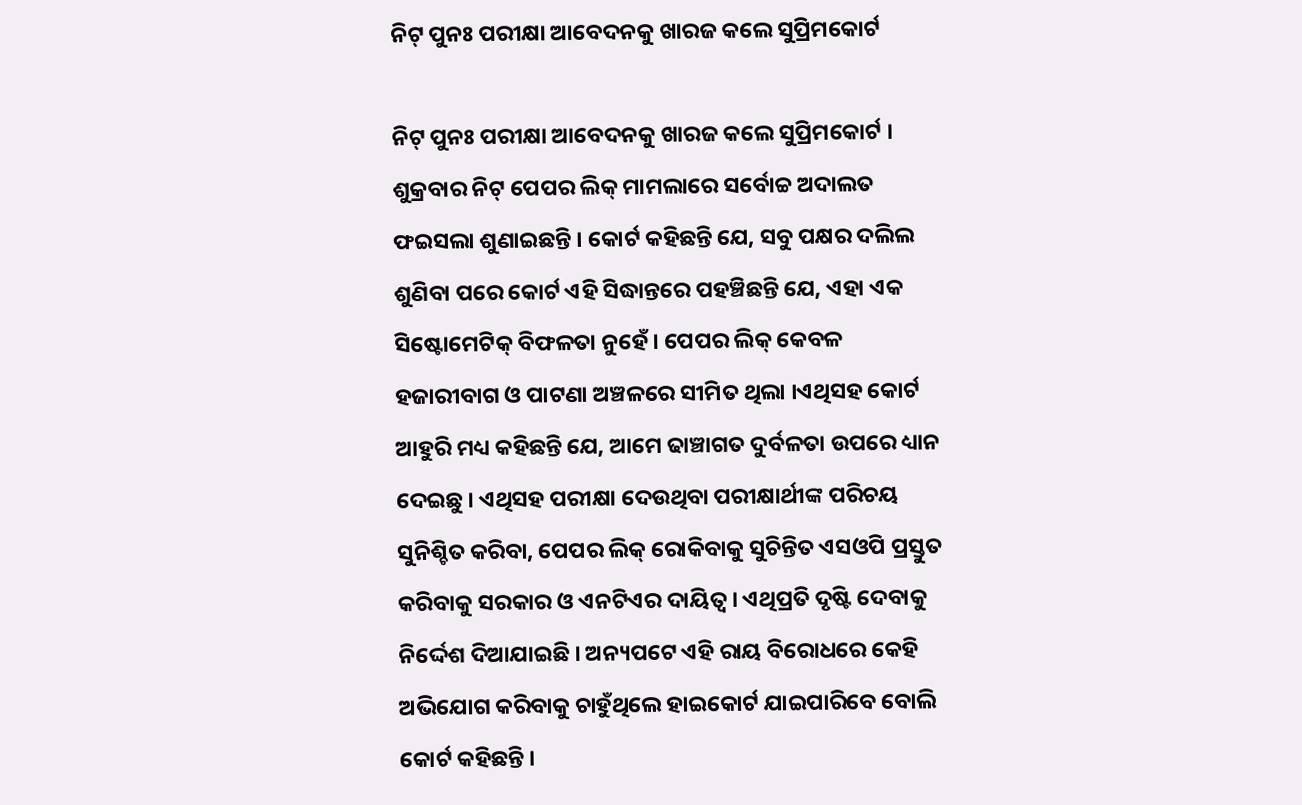ନିଟ୍ ପୁନଃ ପରୀକ୍ଷା ଆବେଦନକୁ ଖାରଜ କଲେ ସୁପ୍ରିମକୋର୍ଟ

ନିଟ୍ ପୁନଃ ପରୀକ୍ଷା ଆବେଦନକୁ ଖାରଜ କଲେ ସୁପ୍ରିମକୋର୍ଟ । ଶୁକ୍ରବାର ନିଟ୍ ପେପର ଲିକ୍ ମାମଲାରେ ସର୍ବୋଚ୍ଚ ଅଦାଲତ ଫଇସଲା ଶୁଣାଇଛନ୍ତି । କୋର୍ଟ କହିଛନ୍ତି ଯେ, ସବୁ ପକ୍ଷର ଦଲିଲ ଶୁଣିବା ପରେ କୋର୍ଟ ଏହି ସିଦ୍ଧାନ୍ତରେ ପହଞ୍ଚିଛନ୍ତି ଯେ, ଏହା ଏକ ସିଷ୍ଟୋମେଟିକ୍ ବିଫଳତା ନୁହେଁ । ପେପର ଲିକ୍ କେବଳ ହଜାରୀବାଗ ଓ ପାଟଣା ଅଞ୍ଚଳରେ ସୀମିତ ଥିଲା ।ଏଥିସହ କୋର୍ଟ ଆହୁରି ମଧ୍ୟ କହିଛନ୍ତି ଯେ, ଆମେ ଢାଞ୍ଚାଗତ ଦୁର୍ବଳତା ଉପରେ ଧ୍ୟାନ ଦେଇଛୁ । ଏଥିସହ ପରୀକ୍ଷା ଦେଉଥିବା ପରୀକ୍ଷାର୍ଥୀଙ୍କ ପରିଚୟ ସୁନିଶ୍ଚିତ କରିବା, ପେପର ଲିକ୍ ରୋକିବାକୁ ସୁଚିନ୍ତିତ ଏସଓପି ପ୍ରସ୍ତୁତ କରିବାକୁ ସରକାର ଓ ଏନଟିଏର ଦାୟିତ୍ୱ । ଏଥିପ୍ରତି ଦୃଷ୍ଟି ଦେବାକୁ ନିର୍ଦ୍ଦେଶ ଦିଆଯାଇଛି । ଅନ୍ୟପଟେ ଏହି ରାୟ ବିରୋଧରେ କେହି ଅଭିଯୋଗ କରିବାକୁ ଚାହୁଁଥିଲେ ହାଇକୋର୍ଟ ଯାଇପାରିବେ ବୋଲି କୋର୍ଟ କହିଛନ୍ତି ।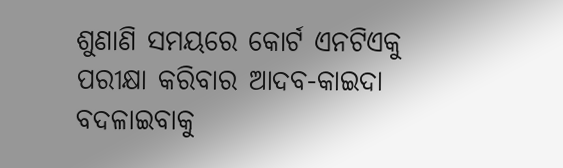ଶୁଣାଣି ସମୟରେ କୋର୍ଟ ଏନଟିଏକୁ ପରୀକ୍ଷା କରିବାର ଆଦବ-କାଇଦା ବଦଳାଇବାକୁ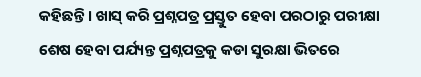କହିଛନ୍ତି । ଖାସ୍ କରି ପ୍ରଶ୍ନପତ୍ର ପ୍ରସ୍ତୁତ ହେବା ପରଠାରୁ ପରୀକ୍ଷା ଶେଷ ହେବା ପର୍ଯ୍ୟନ୍ତ ପ୍ରଶ୍ନପତ୍ରକୁ କଡା ସୁରକ୍ଷା ଭିତରେ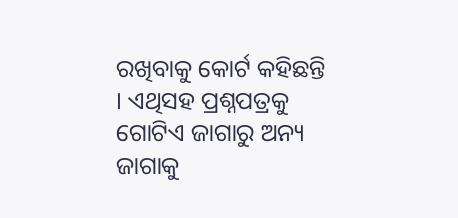ରଖିବାକୁ କୋର୍ଟ କହିଛନ୍ତି । ଏଥିସହ ପ୍ରଶ୍ନପତ୍ରକୁ ଗୋଟିଏ ଜାଗାରୁ ଅନ୍ୟ ଜାଗାକୁ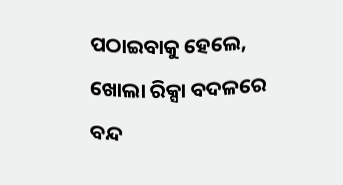ପଠାଇବାକୁ ହେଲେ, ଖୋଲା ରିକ୍ସା ବଦଳରେ ବନ୍ଦ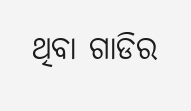ଥିବା ଗାଡିର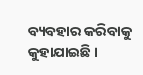ବ୍ୟବହାର କରିବାକୁ କୁହାଯାଇଛି ।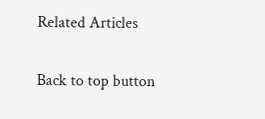Related Articles

Back to top button